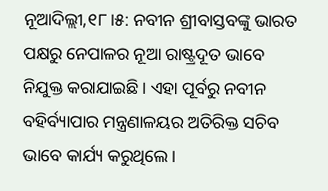ନୂଆଦିଲ୍ଲୀ,୧୮।୫: ନବୀନ ଶ୍ରୀବାସ୍ତବଙ୍କୁ ଭାରତ ପକ୍ଷରୁ ନେପାଳର ନୂଆ ରାଷ୍ଟ୍ରଦୂତ ଭାବେ ନିଯୁକ୍ତ କରାଯାଇଛି। ଏହା ପୂର୍ବରୁ ନବୀନ ବହିର୍ବ୍ୟାପାର ମନ୍ତ୍ରଣାଳୟର ଅତିରିକ୍ତ ସଚିବ ଭାବେ କାର୍ଯ୍ୟ କରୁଥିଲେ।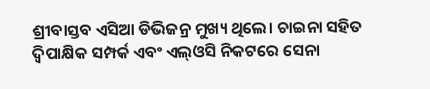ଶ୍ରୀବାସ୍ତବ ଏସିଆ ଡିଭିଜନ୍ର ମୁଖ୍ୟ ଥିଲେ। ଚାଇନା ସହିତ ଦ୍ୱିପାକ୍ଷିକ ସମ୍ପର୍କ ଏବଂ ଏଲ୍ଓସି ନିକଟରେ ସେନା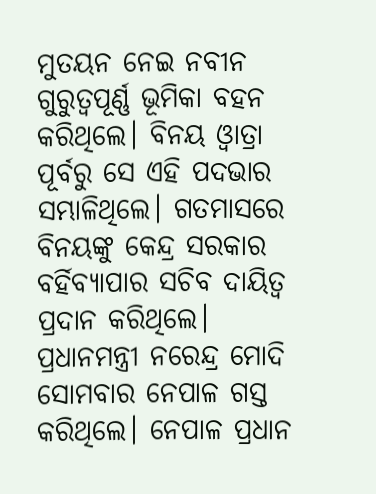ମୁତୟନ ନେଇ ନବୀନ ଗୁରୁତ୍ୱପୂର୍ଣ୍ଣ ଭୂମିକା ବହନ କରିଥିଲେ। ବିନୟ ଓ୍ବାତ୍ରା ପୂର୍ବରୁ ସେ ଏହି ପଦଭାର ସମ୍ଭାଳିଥିଲେ। ଗତମାସରେ ବିନୟଙ୍କୁ କେନ୍ଦ୍ର ସରକାର ବର୍ହିବ୍ୟାପାର ସଚିବ ଦାୟିତ୍ୱ ପ୍ରଦାନ କରିଥିଲେ। ପ୍ରଧାନମନ୍ତ୍ରୀ ନରେନ୍ଦ୍ର ମୋଦି ସୋମବାର ନେପାଳ ଗସ୍ତ କରିଥିଲେ। ନେପାଳ ପ୍ରଧାନ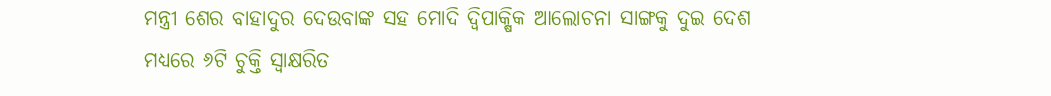ମନ୍ତ୍ରୀ ଶେର ବାହାଦୁର ଦେଉବାଙ୍କ ସହ ମୋଦି ଦ୍ୱିପାକ୍ଷିକ ଆଲୋଚନା ସାଙ୍ଗକୁ ଦୁଇ ଦେଶ ମଧ୍ୟରେ ୬ଟି ଚୁକ୍ତି ସ୍ବାକ୍ଷରିତ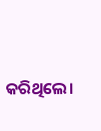କରିଥିଲେ।